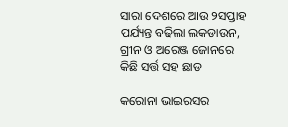ସାରା ଦେଶରେ ଆଉ ୨ସପ୍ତାହ ପର୍ଯ୍ୟନ୍ତ ବଢିଲା ଲକଡାଉନ, ଗ୍ରୀନ ଓ ଅରେଞ୍ଜ ଜୋନରେ କିଛି ସର୍ତ୍ତ ସହ ଛାଡ

କରୋନା ଭାଇରସର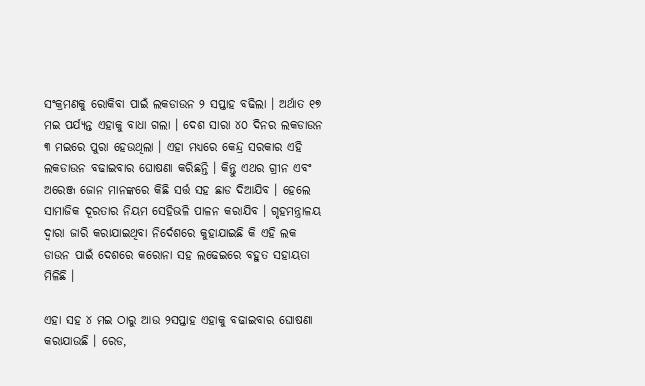ସଂକ୍ରମଣକୁ ରୋକିବା ପାଇଁ ଲକଡାଉନ ୨ ସପ୍ତାହ ବଢିଲା । ଅର୍ଥାତ ୧୭ ମଇ ପର୍ଯ୍ୟନ୍ତ ଏହାକୁ ବାଧା ଗଲା । ଦେଶ ସାରା ୪୦ ଦିନର ଲକଡାଉନ ୩ ମଇରେ ପୁରା ହେଉଥିଲା । ଏହା ମଧ୍ୟରେ କେନ୍ଦ୍ର ସରକାର ଏହି ଲକଡାଉନ ବଢାଇବାର ଘୋଷଣା କରିଛନ୍ତି । କିନ୍ତୁ ଏଥର ଗ୍ରୀନ ଏବଂ ଅରେଞ୍ଜ ଜୋନ ମାନଙ୍କରେ କିଛି ସର୍ତ୍ତ ସହ ଛାଡ ଦିଆଯିବ । ହେଲେ ସାମାଜିକ ଦୂରତାର ନିୟମ ସେହିଭଳି ପାଳନ କରାଯିବ । ଗୃହମନ୍ତ୍ରାଳୟ ଦ୍ଵାରା ଜାରି କରାଯାଇଥିବା ନିର୍ଦେଶରେ କୁହାଯାଇଛି କି ଏହି ଲକ ଡାଉନ ପାଇଁ ଦେଶରେ କରୋନା ସହ ଲଢେଇରେ ବହୁତ ସହାୟତା ମିଳିଛି ।

ଏହା ସହ ୪ ମଇ ଠାରୁ ଆଉ ୨ସପ୍ତାହ ଏହାକୁ ବଢାଇବାର ଘୋଷଣା କରାଯାଉଛି । ରେଡ,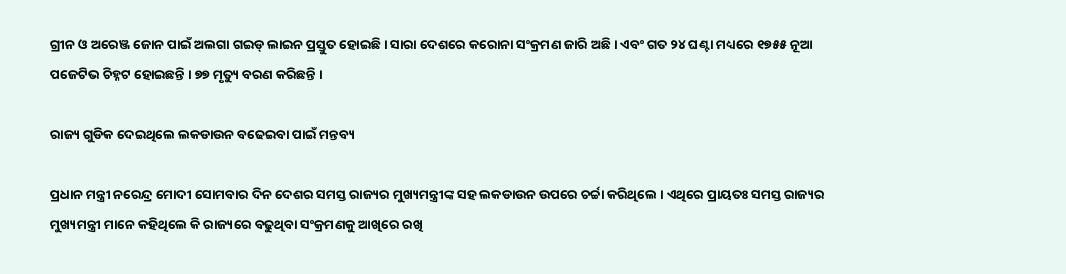ଗ୍ରୀନ ଓ ଅରେଞ୍ଜ ଜୋନ ପାଇଁ ଅଲଗା ଗଇଡ୍ ଲାଇନ ପ୍ରସ୍ତୁତ ହୋଇଛି । ସାରା ଦେଶରେ କରୋନା ସଂକ୍ରମଣ ଜାରି ଅଛି । ଏବଂ ଗତ ୨୪ ଘଣ୍ଟା ମଧ୍ୟରେ ୧୭୫୫ ନୂଆ ପଜେଟିଭ ଚିହ୍ନଟ ହୋଇଛନ୍ତି । ୭୭ ମୃତ୍ୟୁ ବରଣ କରିଛନ୍ତି ।

ରାଜ୍ୟ ଗୁଡିକ ଦେଇଥିଲେ ଲକଡାଉନ ବଢେଇବା ପାଇଁ ମନ୍ତବ୍ୟ

ପ୍ରଧାନ ମନ୍ତ୍ରୀ ନରେନ୍ଦ୍ର ମୋଦୀ ସୋମବାର ଦିନ ଦେଶର ସମସ୍ତ ରାଜ୍ୟର ମୁଖ୍ୟମନ୍ତ୍ରୀଙ୍କ ସହ ଲକଡାଉନ ଉପରେ ଚର୍ଚ୍ଚା କରିଥିଲେ । ଏଥିରେ ପ୍ରାୟତଃ ସମସ୍ତ ରାଜ୍ୟର ମୁଖ୍ୟମନ୍ତ୍ରୀ ମାନେ କହିଥିଲେ କି ରାଜ୍ୟରେ ବଢୁଥିବା ସଂକ୍ରମଣକୁ ଆଖିରେ ରଖି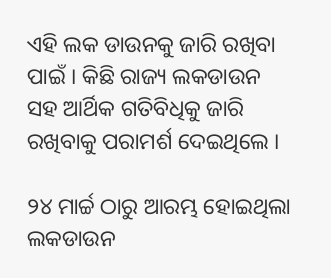ଏହି ଲକ ଡାଉନକୁ ଜାରି ରଖିବା ପାଇଁ । କିଛି ରାଜ୍ୟ ଲକଡାଉନ ସହ ଆର୍ଥିକ ଗତିବିଧିକୁ ଜାରି ରଖିବାକୁ ପରାମର୍ଶ ଦେଇଥିଲେ ।

୨୪ ମାର୍ଚ୍ଚ ଠାରୁ ଆରମ୍ଭ ହୋଇଥିଲା ଲକଡାଉନ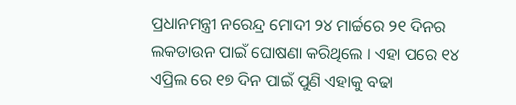ପ୍ରଧାନମନ୍ତ୍ରୀ ନରେନ୍ଦ୍ର ମୋଦୀ ୨୪ ମାର୍ଚ୍ଚରେ ୨୧ ଦିନର ଲକଡାଉନ ପାଇଁ ଘୋଷଣା କରିଥିଲେ । ଏହା ପରେ ୧୪ ଏପ୍ରିଲ ରେ ୧୭ ଦିନ ପାଇଁ ପୁଣି ଏହାକୁ ବଢା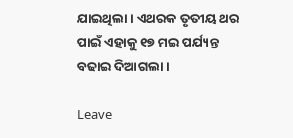ଯାଇଥିଲା । ଏଥରକ ତୃତୀୟ ଥର ପାଇଁ ଏହାକୁ ୧୭ ମଇ ପର୍ଯ୍ୟନ୍ତ ବଢାଇ ଦିଆଗଲା ।

Leave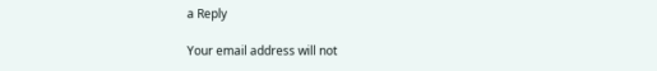a Reply

Your email address will not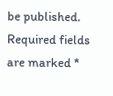be published. Required fields are marked *